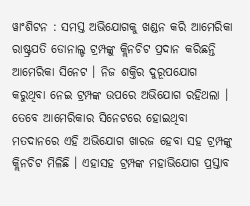ୱାଂଶିଟନ : ସମସ୍ତ ଅଭିଯୋଗକୁ ଖଣ୍ଡନ କରି ଆମେରିକା ରାଷ୍ଟ୍ରପତି ଡୋନାଲ୍ଡ ଟ୍ରମ୍ପଙ୍କୁ କ୍ଲିନଚିଟ ପ୍ରଦାନ କରିଛନ୍ତି ଆମେରିକା ସିନେଟ । ନିଜ ଶକ୍ତିର ଦୁରୂପଯୋଗ କରୁଥିବା ନେଇ ଟ୍ରମ୍ପଙ୍କ ଉପରେ ଅଭିଯୋଗ ରହିଥଲା । ତେବେ ଆମେରିକାର ସିନେଟରେ ହୋଇଥିବା ମତଦାନରେ ଏହି ଅଭିଯୋଗ ଖାରଜ ହେବା ସହ ଟ୍ରମ୍ପଙ୍କୁ କ୍ଲିନଚିଟ ମିଳିଛି । ଏହାସହ ଟ୍ରମ୍ପଙ୍କ ମହାଭିଯୋଗ ପ୍ରସ୍ତାବ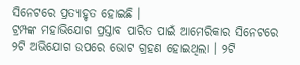ସିନେଟରେ ପ୍ରତ୍ୟାହୃତ ହୋଇଛି ।
ଟ୍ରମ୍ପଙ୍କ ମହାଭିଯୋଗ ପ୍ରସ୍ତାବ ପାରିତ ପାଇଁ ଆମେରିକାର ସିନେଟରେ ୨ଟି ଅଭିଯୋଗ ଉପରେ ଭୋଟ ଗ୍ରହଣ ହୋଇଥିଲା । ୨ଟି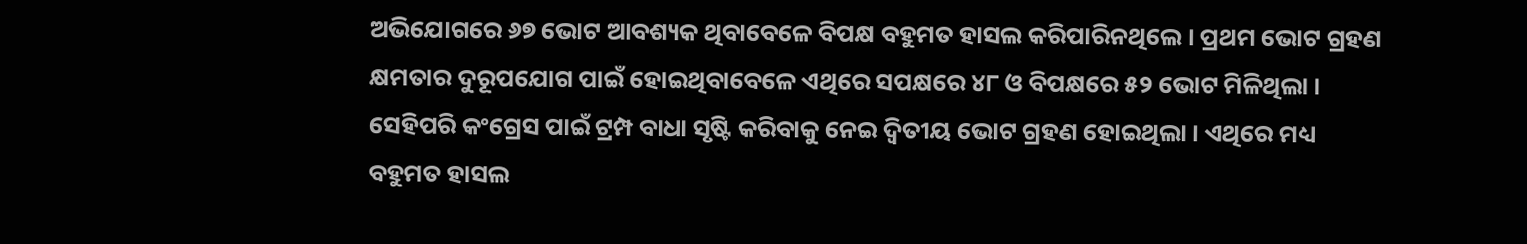ଅଭିଯୋଗରେ ୬୭ ଭୋଟ ଆବଶ୍ୟକ ଥିବାବେଳେ ବିପକ୍ଷ ବହୁମତ ହାସଲ କରିପାରିନଥିଲେ । ପ୍ରଥମ ଭୋଟ ଗ୍ରହଣ କ୍ଷମତାର ଦୁରୂପଯୋଗ ପାଇଁ ହୋଇଥିବାବେଳେ ଏଥିରେ ସପକ୍ଷରେ ୪୮ ଓ ବିପକ୍ଷରେ ୫୨ ଭୋଟ ମିଳିଥିଲା । ସେହିପରି କଂଗ୍ରେସ ପାଇଁ ଟ୍ରମ୍ପ ବାଧା ସୃଷ୍ଟି କରିବାକୁ ନେଇ ଦ୍ବିତୀୟ ଭୋଟ ଗ୍ରହଣ ହୋଇଥିଲା । ଏଥିରେ ମଧ୍ୟ ବହୁମତ ହାସଲ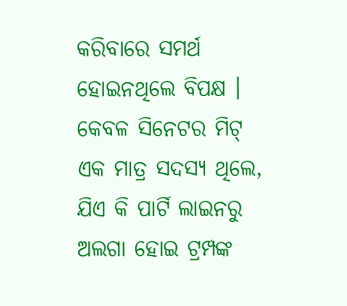କରିବାରେ ସମର୍ଥ ହୋଇନଥିଲେ ବିପକ୍ଷ । କେବଳ ସିନେଟର ମିଟ୍ ଏକ ମାତ୍ର ସଦସ୍ୟ ଥିଲେ, ଯିଏ କି ପାର୍ଟି ଲାଇନରୁ ଅଲଗା ହୋଇ ଟ୍ରମ୍ପଙ୍କ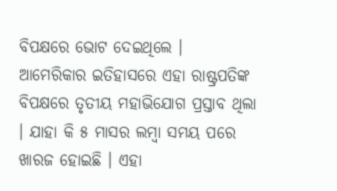ବିପକ୍ଷରେ ଭୋଟ ଦେଇଥିଲେ ।
ଆମେରିକାର ଇତିହାସରେ ଏହା ରାଷ୍ଟ୍ରପତିଙ୍କ ବିପକ୍ଷରେ ତୃତୀୟ ମହାଭିଯୋଗ ପ୍ରସ୍ତାବ ଥିଲା । ଯାହା କି ୫ ମାସର ଲମ୍ବା ସମୟ ପରେ ଖାରଜ ହୋଇଛି । ଏହା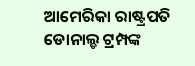ଆମେରିକା ରାଷ୍ଟ୍ରପତି ଡୋନାଲ୍ଡ ଟ୍ରମ୍ପଙ୍କ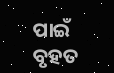ପାଇଁ ବୃହତ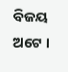ବିଜୟ ଅଟେ ।